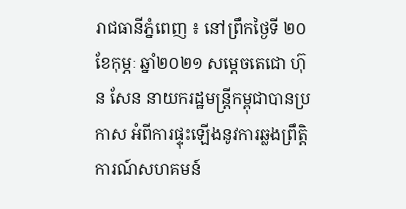រាជធានីភ្នំពេញ ៖ នៅព្រឹកថ្ងៃទី ២០ ខែកុម្ភៈ ឆ្នាំ២០២១ សម្តេចតេជោ ហ៊ុន សែន នាយករដ្ឋមន្ត្រីកម្ពុជាបានប្រកាស អំពីការផ្ទុះឡើងនូវការឆ្លងព្រឹត្តិការណ៍សហគមន៍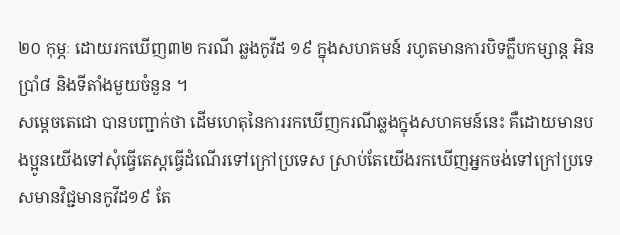២០ កុម្ភៈ ដោយរកឃើញ៣២ ករណី ឆ្លងកូវីដ ១៩ ក្នុងសហគមន៍ រហូតមានការបិទក្លឹបកម្សាន្ត អិនប្រាំ៨ និងទីតាំងមួយចំនួន ។
សម្តេចតេជោ បានបញ្ជាក់ថា ដើមហេតុនៃការរកឃើញករណីឆ្លងក្នុងសហគមន៍នេះ គឺដោយមានបងប្អូនយើងទៅសុំធ្វើតេស្តធ្វើដំណើរទៅក្រៅប្រទេស ស្រាប់តែយើងរកឃើញអ្នកចង់ទៅក្រៅប្រទេសមានវិជ្ជមានកូវីដ១៩ តែ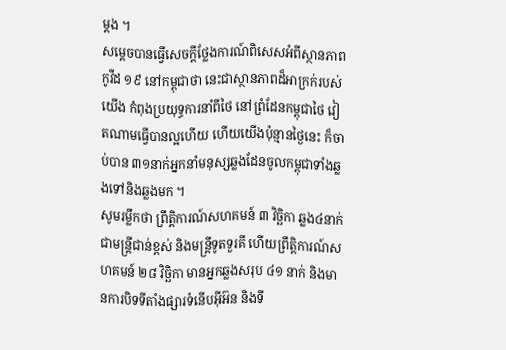ម្តង ។
សម្តេចបានធ្វើសេចក្តីថ្លែងការណ៍ពិសេសអំពីស្ថានភាពកូវីដ ១៩ នៅកម្ពុជាថា នេះជាស្ថានភាពដ៏អាក្រក់របស់យើង កំពុងប្រយុទ្ធការនាំពីថៃ នៅព្រំដែនកម្ពុជាថៃ វៀតណាមធ្វើបានល្អហើយ ហើយយើងប៉ុន្មានថ្ងៃនេះ ក៏ចាប់បាន ៣១នាក់អ្នកនាំមនុស្សឆ្លងដែនចូលកម្ពុជាទាំងឆ្លងទៅនិងឆ្លងមក ។
សូមរម្លឹកថា ព្រឹតិ្តការណ៍សហគមន៍ ៣ វិច្ឆិកា ឆ្លង៤នាក់ ជាមន្ត្រីជាន់ខ្ពស់ និងមន្ត្រីទូតទួរគី ហើយព្រឹត្តិការណ៍សហគមន៍ ២៨ វិច្ឆិកា មានអ្នកឆ្លងសរុប ៤១ នាក់ និងមានការបិទទីតាំងផ្សារទំនើបអ៊ីអ៊ន និងទី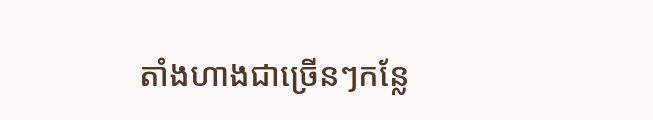តាំងហាងជាច្រើនៗកន្លែ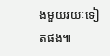ងមួយរយៈទៀតផង៕